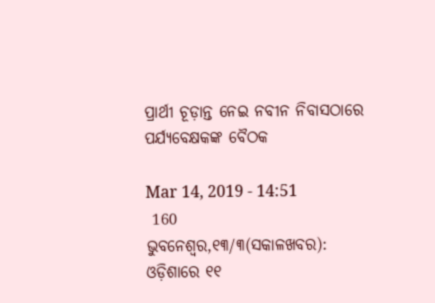ପ୍ରାର୍ଥୀ ଚୂଡ଼ାନ୍ତ ନେଇ ନବୀନ ନିବାସଠାରେ ପର୍ଯ୍ୟବେକ୍ଷକଙ୍କ ବୈଠକ

Mar 14, 2019 - 14:51
 160
ଭୁବନେଶ୍ୱର,୧୩/୩(ସକାଳଖବର): ଓଡ଼ିଶାରେ ୧୧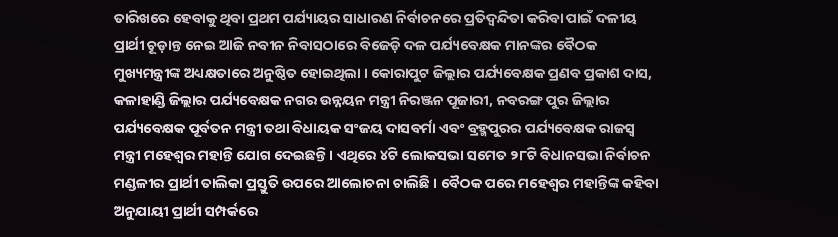ତାରିଖରେ ହେବାକୁ ଥିବା ପ୍ରଥମ ପର୍ଯ୍ୟାୟର ସାଧାରଣ ନିର୍ବାଚନରେ ପ୍ରତିଦ୍ୱନ୍ଦିତା କରିବା ପାଇଁ ଦଳୀୟ ପ୍ରାର୍ଥୀ ଚୂଡ଼ାନ୍ତ ନେଇ ଆଜି ନବୀନ ନିବାସଠାରେ ବିଜେଡ଼ି ଦଳ ପର୍ଯ୍ୟବେକ୍ଷକ ମାନଙ୍କର ବୈଠକ ମୁଖ୍ୟମନ୍ତ୍ରୀଙ୍କ ଅଧ୍ୟକ୍ଷତାରେ ଅନୁଷ୍ଠିତ ହୋଇଥିଲା । କୋରାପୁଟ ଜିଲ୍ଲାର ପର୍ଯ୍ୟବେକ୍ଷକ ପ୍ରଣବ ପ୍ରକାଶ ଦାସ, କଳାହାଣ୍ଡି ଜିଲ୍ଲାର ପର୍ଯ୍ୟବେକ୍ଷକ ନଗର ଉନ୍ନୟନ ମନ୍ତ୍ରୀ ନିରଞ୍ଜନ ପୂଜାରୀ, ନବରଙ୍ଗ ପୁର ଜିଲ୍ଲାର ପର୍ଯ୍ୟବେକ୍ଷକ ପୂର୍ବତନ ମନ୍ତ୍ରୀ ତଥା ବିଧାୟକ ସଂଜୟ ଦାସବର୍ମା ଏବଂ ବ୍ରହ୍ମପୁରର ପର୍ଯ୍ୟବେକ୍ଷକ ରାଜସ୍ୱ ମନ୍ତ୍ରୀ ମହେଶ୍ୱର ମହାନ୍ତି ଯୋଗ ଦେଇଛନ୍ତି । ଏଥିରେ ୪ଟି ଲୋକସଭା ସମେତ ୨୮ଟି ବିଧାନସଭା ନିର୍ବାଚନ ମଣ୍ଡଳୀର ପ୍ରାର୍ଥୀ ତାଲିକା ପ୍ରସ୍ତୁତି ଉପରେ ଆଲୋଚନା ଚାଲିଛି । ବୈଠକ ପରେ ମହେଶ୍ୱର ମହାନ୍ତିଙ୍କ କହିବା ଅନୁଯାୟୀ ପ୍ରାର୍ଥୀ ସମ୍ପର୍କରେ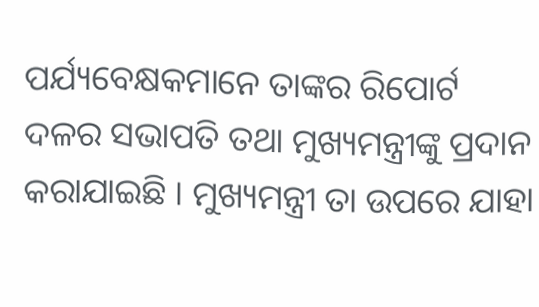ପର୍ଯ୍ୟବେକ୍ଷକମାନେ ତାଙ୍କର ରିପୋର୍ଟ ଦଳର ସଭାପତି ତଥା ମୁଖ୍ୟମନ୍ତ୍ରୀଙ୍କୁ ପ୍ରଦାନ କରାଯାଇଛି । ମୁଖ୍ୟମନ୍ତ୍ରୀ ତା ଉପରେ ଯାହା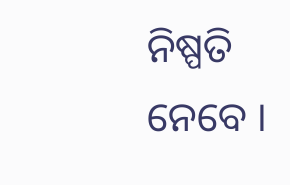ନିଷ୍ପତି ନେବେ ।